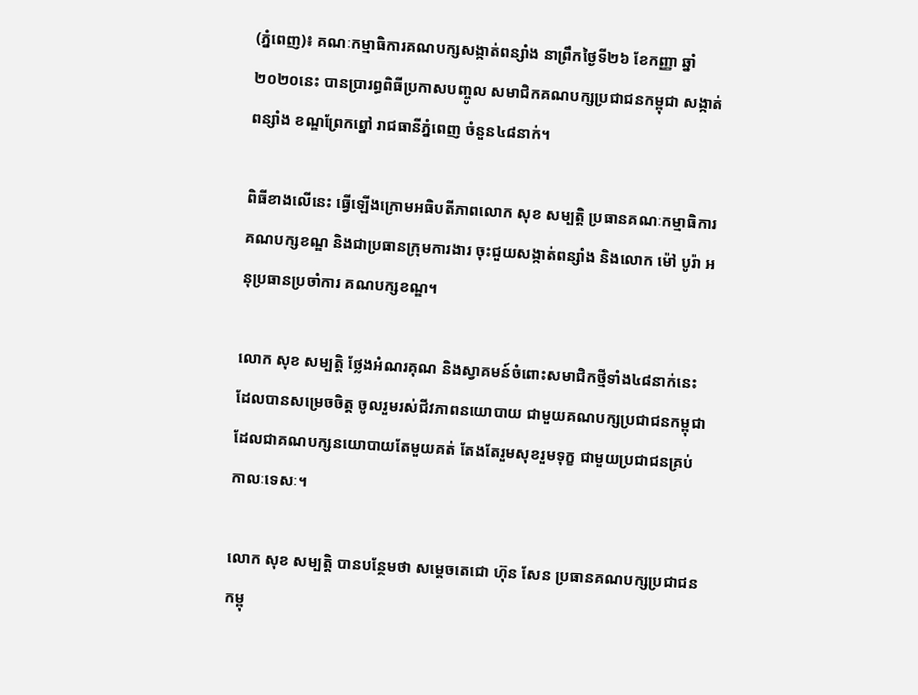(ភ្នំពេញ)៖ គណៈកម្មាធិការគណបក្សសង្កាត់ពន្សាំង នាព្រឹកថ្ងៃទី២៦ ខែកញ្ញា ឆ្នាំ២០២០នេះ បានប្រារព្ធពិធីប្រកាសបញ្ចូល សមាជិកគណបក្សប្រជាជនកម្ពុជា សង្កាត់ពន្សាំង ខណ្ឌព្រែកព្នៅ រាជធានីភ្នំពេញ ចំនួន៤៨នាក់។

ពិធីខាងលើនេះ ធ្វើឡើងក្រោមអធិបតីភាពលោក សុខ សម្បត្តិ ប្រធានគណៈកម្មាធិការគណបក្សខណ្ឌ និងជាប្រធានក្រុមការងារ ចុះជួយសង្កាត់ពន្សាំង និងលោក ម៉ៅ បូរ៉ា អនុប្រធានប្រចាំការ គណបក្សខណ្ឌ។

លោក សុខ សម្បត្តិ ថ្លែងអំណរគុណ និងស្វាគមន៍ចំពោះសមាជិកថ្មីទាំង៤៨នាក់នេះ ដែលបានសម្រេចចិត្ត ចូលរួមរស់ជីវភាពនយោបាយ ជាមួយគណបក្សប្រជាជនកម្ពុជា ដែលជាគណបក្សនយោបាយតែមួយគត់ តែងតែរួមសុខរួមទុក្ខ ជាមួយប្រជាជនគ្រប់កាលៈទេសៈ។

លោក សុខ សម្បត្តិ បានបន្ថែមថា សម្តេចតេជោ ហ៊ុន សែន ប្រធានគណបក្សប្រជាជនកម្ពុ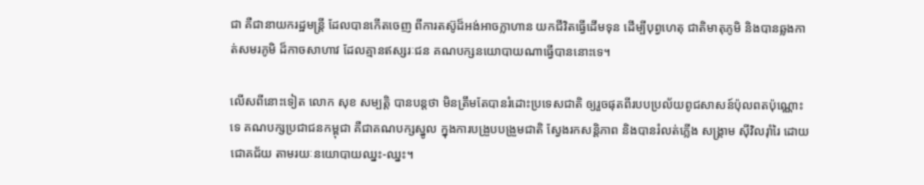ជា គឺជានាយករដ្ឋមន្ត្រី ដែលបានកើតចេញ ពីការតស៊ូដ៏អង់អាចក្លាហាន យកជីវិតធ្វើដើមទុន ដើម្បីបុព្វហេតុ ជាតិមាតុភូមិ និងបានឆ្លងកាត់សមរភូមិ ដ៏កាចសាហាវ ដែលគ្មានឥស្សរៈជន គណបក្សនយោបាយណាធ្វើបាននោះទេ។

លើសពីនោះទៀត លោក សុខ សម្បត្តិ បានបន្ដថា មិនត្រឹមតែបានរំដោះប្រទេសជាតិ ឲ្យរួចផុតពីរបបប្រល័យពូជសាសន៍ប៉ុលពតប៉ុណ្ណោះទេ គណបក្សប្រជាជនកម្ពុជា គឺជាគណបក្សស្នូល ក្នុងការបង្រួបបង្រួមជាតិ ស្វែងរកសន្តិភាព និងបានរំលត់ភ្លើង សង្គ្រាម ស៊ីវិលរ៉ាំរៃ ដោយជោគជ័យ តាមរយៈនយោបាយឈ្នះ-ឈ្នះ។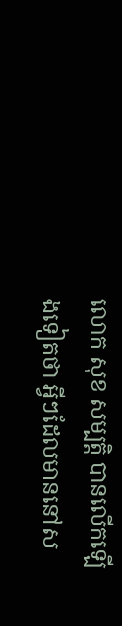លោក សុខ សម្បត្តិ បានលើកឡើងទៀតថា អ្វីៗដែលមាននៅស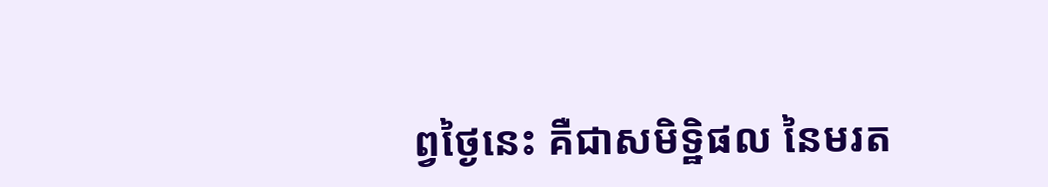ព្វថ្ងៃនេះ គឺជាសមិទ្ឋិផល នៃមរត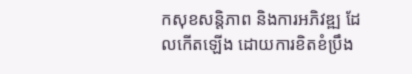កសុខសន្តិភាព និងការអភិវឌ្ឍ ដែលកើតឡើង ដោយការខិតខំប្រឹង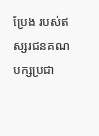ប្រែង របស់ឥស្សរជនគណបក្សប្រជា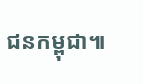ជនកម្ពុជា៕